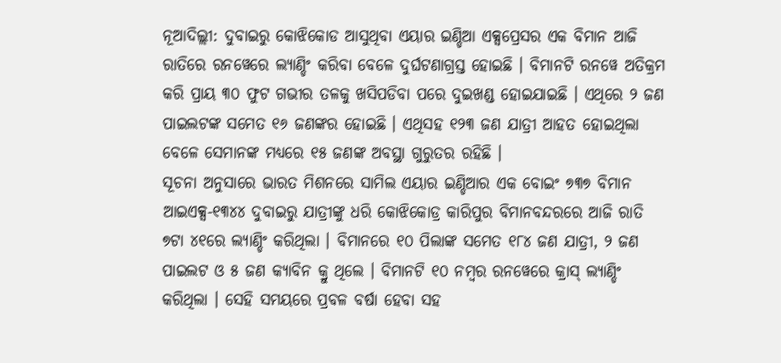ନୂଆଦିଲ୍ଲୀ: ଦୁବାଇରୁ କୋଝିକୋଡ ଆସୁଥିବା ଏୟାର ଇଣ୍ଡିଆ ଏକ୍ସପ୍ରେସର ଏକ ବିମାନ ଆଜି ରାତିରେ ରନୱେରେ ଲ୍ୟାଣ୍ଡିଂ କରିବା ବେଳେ ଦୁର୍ଘଟଣାଗ୍ରସ୍ତ ହୋଇଛି । ବିମାନଟି ରନୱେ ଅତିକ୍ରମ କରି ପ୍ରାୟ ୩୦ ଫୁଟ ଗଭୀର ତଳକୁ ଖସିପଡିବା ପରେ ଦୁଇଖଣ୍ଡ ହୋଇଯାଇଛି । ଏଥିରେ ୨ ଜଣ ପାଇଲଟଙ୍କ ସମେତ ୧୬ ଜଣଙ୍କର ହୋଇଛି । ଏଥିସହ ୧୨୩ ଜଣ ଯାତ୍ରୀ ଆହତ ହୋଇଥିଲା ବେଳେ ସେମାନଙ୍କ ମଧ୍ୟରେ ୧୫ ଜଣଙ୍କ ଅବସ୍ଥା ଗୁରୁତର ରହିଛି ।
ସୂଚନା ଅନୁସାରେ ଭାରତ ମିଶନରେ ସାମିଲ ଏୟାର ଇଣ୍ଡିଆର ଏକ ବୋଇଂ ୭୩୭ ବିମାନ ଆଇଏକ୍ସ-୧୩୪୪ ଦୁବାଇରୁ ଯାତ୍ରୀଙ୍କୁ ଧରି କୋଝିକୋଡ୍ର କାରିପୁର ବିମାନବନ୍ଦରରେ ଆଜି ରାତି ୭ଟା ୪୧ରେ ଲ୍ୟାଣ୍ଡିଂ କରିଥିଲା । ବିମାନରେ ୧୦ ପିଲାଙ୍କ ସମେତ ୧୮୪ ଜଣ ଯାତ୍ରୀ, ୨ ଜଣ ପାଇଲଟ ଓ ୫ ଜଣ କ୍ୟାବିନ କ୍ରୁ ଥିଲେ । ବିମାନଟି ୧୦ ନମ୍ବର ରନୱେରେ କ୍ରାସ୍ ଲ୍ୟାଣ୍ଡିଂ କରିଥିଲା । ସେହି ସମୟରେ ପ୍ରବଳ ବର୍ଷା ହେବା ସହ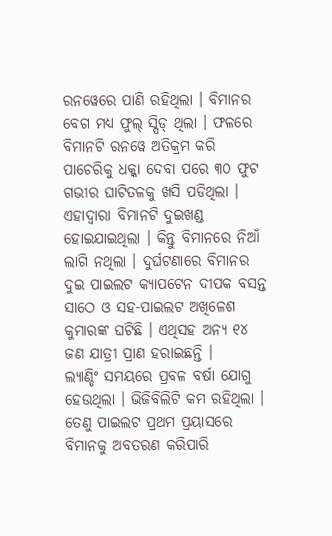ରନୱେରେ ପାଣି ରହିଥିଲା । ବିମାନର ବେଗ ମଧ୍ୟ ଫୁଲ୍ ସ୍ପିଡ୍ ଥିଲା । ଫଳରେ ବିମାନଟି ରନୱେ ଅତିକ୍ରମ କରି ପାଚେରିକୁ ଧକ୍କା ଦେବା ପରେ ୩୦ ଫୁଟ ଗଭୀର ଘାଟିତଳକୁ ଖସି ପଡିଥିଲା । ଏହାଦ୍ୱାରା ବିମାନଟି ଦୁଇଖଣ୍ଡ ହୋଇଯାଇଥିଲା । କିନ୍ତୁ ବିମାନରେ ନିଆଁ ଲାଗି ନଥିଲା । ଦୁର୍ଘଟଣାରେ ବିମାନର ଦୁଇ ପାଇଲଟ କ୍ୟାପଟେନ ଦୀପକ ବସନ୍ତ ସାଠେ ଓ ସହ-ପାଇଲଟ ଅଖିଳେଶ କୁମାରଙ୍କ ଘଟିଛି । ଏଥିସହ ଅନ୍ୟ ୧୪ ଜଣ ଯାତ୍ରୀ ପ୍ରାଣ ହରାଇଛନ୍ତି ।
ଲ୍ୟାଣ୍ଡିଂ ସମୟରେ ପ୍ରବଳ ବର୍ଷା ଯୋଗୁ ହେଉଥିଲା । ଭିଜିବିଲିଟି କମ ରହିଥିଲା । ତେଣୁ ପାଇଲଟ ପ୍ରଥମ ପ୍ରୟାସରେ ବିମାନକୁ ଅବତରଣ କରିପାରି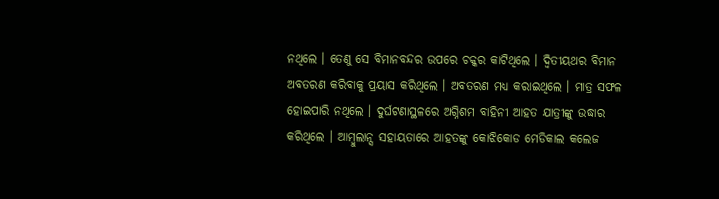ନଥିଲେ । ତେଣୁ ସେ ବିମାନବନ୍ଦର ଉପରେ ଚକ୍କର କାଟିଥିଲେ । ଦ୍ୱିତୀୟଥର ବିମାନ ଅବତରଣ କରିବାକୁ ପ୍ରୟାସ କରିଥିଲେ । ଅବତରଣ ମଧ୍ୟ କରାଇଥିଲେ । ମାତ୍ର ସଫଳ ହୋଇପାରି ନଥିଲେ । ଦୁର୍ଘଟଣାସ୍ଥଳରେ ଅଗ୍ନିଶମ ବାହିନୀ ଆହତ ଯାତ୍ରୀଙ୍କୁ ଉଦ୍ଧାର କରିଥିଲେ । ଆମ୍ବୁଲାନ୍ସ ସହାୟତାରେ ଆହତଙ୍କୁ କୋଝିକୋଡ ମେଡିକାଲ କଲେଜ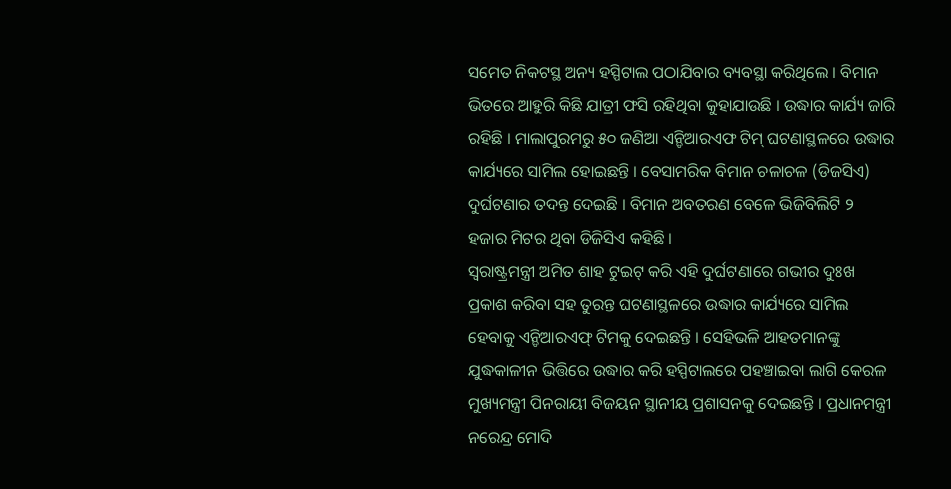ସମେତ ନିକଟସ୍ଥ ଅନ୍ୟ ହସ୍ପିଟାଲ ପଠାଯିବାର ବ୍ୟବସ୍ଥା କରିଥିଲେ । ବିମାନ ଭିତରେ ଆହୁରି କିଛି ଯାତ୍ରୀ ଫସି ରହିଥିବା କୁହାଯାଉଛି । ଉଦ୍ଧାର କାର୍ଯ୍ୟ ଜାରି ରହିଛି । ମାଲାପୁରମରୁ ୫୦ ଜଣିଆ ଏନ୍ଡିଆରଏଫ ଟିମ୍ ଘଟଣାସ୍ଥଳରେ ଉଦ୍ଧାର କାର୍ଯ୍ୟରେ ସାମିଲ ହୋଇଛନ୍ତି । ବେସାମରିକ ବିମାନ ଚଳାଚଳ (ଡିଜସିଏ) ଦୁର୍ଘଟଣାର ତଦନ୍ତ ଦେଇଛି । ବିମାନ ଅବତରଣ ବେଳେ ଭିଜିବିଲିଟି ୨ ହଜାର ମିଟର ଥିବା ଡିଜିସିଏ କହିଛି ।
ସ୍ୱରାଷ୍ଟ୍ରମନ୍ତ୍ରୀ ଅମିତ ଶାହ ଟୁଇଟ୍ କରି ଏହି ଦୁର୍ଘଟଣାରେ ଗଭୀର ଦୁଃଖ ପ୍ରକାଶ କରିବା ସହ ତୁରନ୍ତ ଘଟଣାସ୍ଥଳରେ ଉଦ୍ଧାର କାର୍ଯ୍ୟରେ ସାମିଲ ହେବାକୁ ଏନ୍ଡିଆରଏଫ୍ ଟିମକୁ ଦେଇଛନ୍ତି । ସେହିଭଳି ଆହତମାନଙ୍କୁ ଯୁଦ୍ଧକାଳୀନ ଭିତ୍ତିରେ ଉଦ୍ଧାର କରି ହସ୍ପିଟାଲରେ ପହଞ୍ଚାଇବା ଲାଗି କେରଳ ମୁଖ୍ୟମନ୍ତ୍ରୀ ପିନରାୟୀ ବିଜୟନ ସ୍ଥାନୀୟ ପ୍ରଶାସନକୁ ଦେଇଛନ୍ତି । ପ୍ରଧାନମନ୍ତ୍ରୀ ନରେନ୍ଦ୍ର ମୋଦି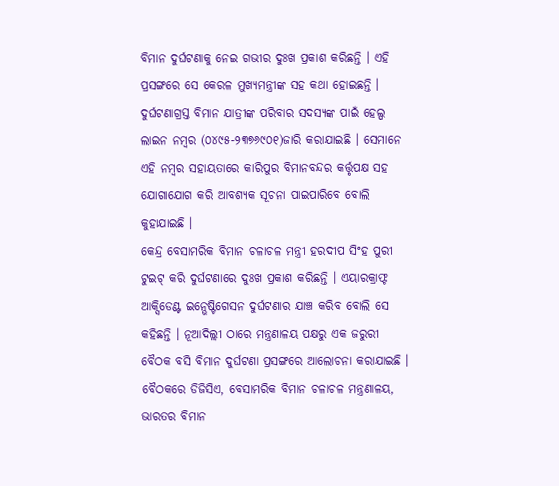ବିମାନ ଦୁର୍ଘଟଣାକୁ ନେଇ ଗଭୀର ଦୁଃଖ ପ୍ରକାଶ କରିଛନ୍ତି । ଏହି ପ୍ରସଙ୍ଗରେ ସେ କେରଳ ମୁଖ୍ୟମନ୍ତ୍ରୀଙ୍କ ସହ କଥା ହୋଇଛନ୍ତି । ଦୁର୍ଘଟଣାଗ୍ରସ୍ତ ବିମାନ ଯାତ୍ରୀଙ୍କ ପରିବାର ସଦସ୍ୟଙ୍କ ପାଇଁ ହେଲ୍ପ ଲାଇନ ନମ୍ବର (୦୪୯୫-୨୩୭୬୯୦୧)ଜାରି କରାଯାଇଛି । ସେମାନେ ଏହି ନମ୍ବର ସହାୟତାରେ କାରିପୁର ବିମାନବନ୍ଦର କର୍ତ୍ତୃପକ୍ଷ ସହ ଯୋଗାଯୋଗ କରି ଆବଶ୍ୟକ ସୂଚନା ପାଇପାରିବେ ବୋଲି କୁହାଯାଇଛି ।
କେନ୍ଦ୍ର ବେସାମରିକ ବିମାନ ଚଳାଚଳ ମନ୍ତ୍ରୀ ହରଦୀପ ସିଂହ ପୁରୀ ଟୁଇଟ୍ କରି ଦୁର୍ଘଟଣାରେ ଦୁଃଖ ପ୍ରକାଶ କରିଛନ୍ତି । ଏୟାରକ୍ରାଫ୍ଟ ଆକ୍ସିଡେଣ୍ଟ ଇନ୍ଭେଷ୍ଟିଗେସନ ଦୁର୍ଘଟଣାର ଯାଞ୍ଚ କରିବ ବୋଲି ସେ କହିଛନ୍ତି । ନୂଆଦିଲ୍ଲୀ ଠାରେ ମନ୍ତ୍ରଣାଳୟ ପକ୍ଷରୁ ଏକ ଜରୁରୀ ବୈଠକ ବସି ବିମାନ ଦୁର୍ଘଟଣା ପ୍ରସଙ୍ଗରେ ଆଲୋଚନା କରାଯାଇଛି । ବୈଠକରେ ଡିଜିସିଏ, ବେସାମରିକ ବିମାନ ଚଳାଚଳ ମନ୍ତ୍ରଣାଳୟ, ଭାରତର ବିମାନ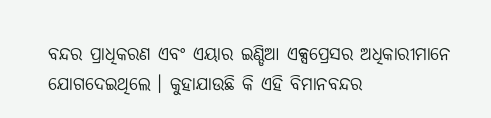ବନ୍ଦର ପ୍ରାଧିକରଣ ଏବଂ ଏୟାର ଇଣ୍ଡିଆ ଏକ୍ସପ୍ରେସର ଅଧିକାରୀମାନେ ଯୋଗଦେଇଥିଲେ । କୁହାଯାଉଛି କି ଏହି ବିମାନବନ୍ଦର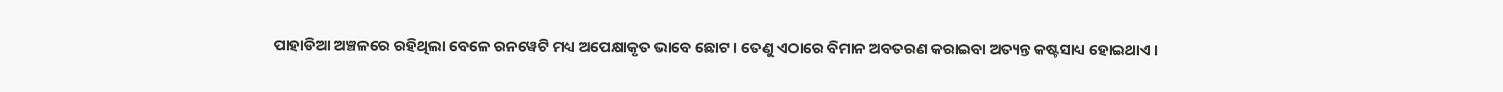ପାହାଡିଆ ଅଞ୍ଚଳରେ ରହିଥିଲା ବେଳେ ରନୱେଟି ମଧ୍ୟ ଅପେକ୍ଷାକୃତ ଭାବେ ଛୋଟ । ତେଣୁ ଏଠାରେ ବିମାନ ଅବତରଣ କରାଇବା ଅତ୍ୟନ୍ତ କଷ୍ଟସାଧ୍ୟ ହୋଇଥାଏ ।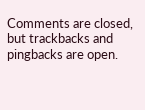Comments are closed, but trackbacks and pingbacks are open.